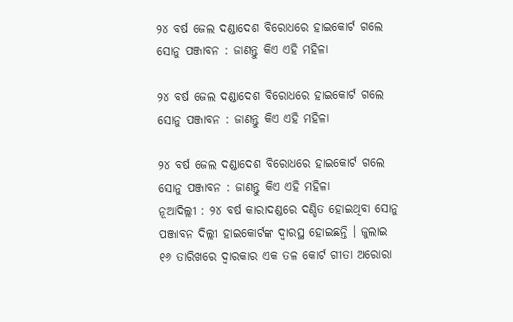୨୪ ବର୍ଷ ଜେଲ ଦଣ୍ଡାଦେଶ ବିରୋଧରେ ହାଇକୋର୍ଟ ଗଲେ ସୋନୁ ପଞ୍ଜାବନ : ଜାଣନ୍ତୁ କିଏ ଏହି ମହିଳା

୨୪ ବର୍ଷ ଜେଲ ଦଣ୍ଡାଦେଶ ବିରୋଧରେ ହାଇକୋର୍ଟ ଗଲେ ସୋନୁ ପଞ୍ଜାବନ : ଜାଣନ୍ତୁ କିଏ ଏହି ମହିଳା

୨୪ ବର୍ଷ ଜେଲ ଦଣ୍ଡାଦେଶ ବିରୋଧରେ ହାଇକୋର୍ଟ ଗଲେ ସୋନୁ ପଞ୍ଜାବନ : ଜାଣନ୍ତୁ କିଏ ଏହି ମହିଳା
ନୂଆଦିଲ୍ଲୀ : ୨୪ ବର୍ଷ କାରାଦଣ୍ଡରେ ଦଣ୍ଡିତ ହୋଇଥିବା ସୋନୁ ପଞ୍ଜାବନ ଦିଲ୍ଲୀ ହାଇକୋର୍ଟଙ୍କ ଦ୍ୱାରସ୍ଥ ହୋଇଛନ୍ତି । ଜୁଲାଇ ୧୬ ତାରିଖରେ ଦ୍ୱାରକାର ଏକ ତଳ କୋର୍ଟ ଗୀତା ଅରୋରା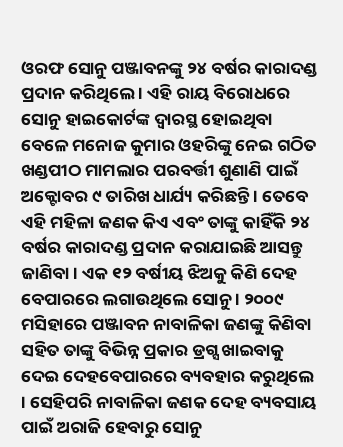ଓରଫ ସୋନୁ ପଞ୍ଜାବନଙ୍କୁ ୨୪ ବର୍ଷର କାରାଦଣ୍ଡ ପ୍ରଦାନ କରିଥିଲେ । ଏହି ରାୟ ବିରୋଧରେ ସୋନୁ ହାଇକୋର୍ଟଙ୍କ ଦ୍ୱାରସ୍ଥ ହୋଇଥିବା ବେଳେ ମନୋଜ କୁମାର ଓହରିଙ୍କୁ ନେଇ ଗଠିତ ଖଣ୍ଡପୀଠ ମାମଲାର ପରବର୍ତ୍ତୀ ଶୁଣାଣି ପାଇଁ ଅକ୍ଟୋବର ୯ ତାରିଖ ଧାର୍ଯ୍ୟ କରିଛନ୍ତି । ତେବେ ଏହି ମହିଳା ଜଣକ କିଏ ଏବଂ ତାଙ୍କୁ କାହିଁକି ୨୪ ବର୍ଷର କାରାଦଣ୍ଡ ପ୍ରଦାନ କରାଯାଇଛି ଆସନ୍ତୁ ଜାଣିବା । ଏକ ୧୨ ବର୍ଷୀୟ ଝିଅକୁ କିଣି ଦେହ ବେପାରରେ ଲଗାଉଥିଲେ ସୋନୁ । ୨୦୦୯ ମସିହାରେ ପଞ୍ଜାବନ ନାବାଳିକା ଜଣଙ୍କୁ କିଣିବା ସହିତ ତାଙ୍କୁ ବିଭିନ୍ନ ପ୍ରକାର ଡ୍ରଗ୍ସ ଖାଇବାକୁ ଦେଇ ଦେହବେପାରରେ ବ୍ୟବହାର କରୁଥିଲେ । ସେହିପରି ନାବାଳିକା ଜଣକ ଦେହ ବ୍ୟବସାୟ ପାଇଁ ଅରାଜି ହେବାରୁ ସୋନୁ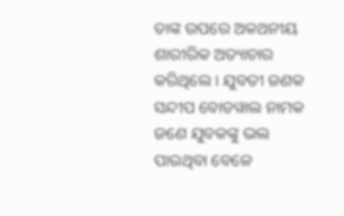ତାଙ୍କ ଉପରେ ଅକଥନୀୟ ଶାରୀରିକ ଅତ୍ୟାଚାର କରିଥିଲେ । ଯୁବତୀ ଜଣକ ସନ୍ଦୀପ ବୋଡୱାଲ ନାମକ ଜଣେ ଯୁବକଙ୍କୁ ଭଲ ପାଉଥିବା ବେଳେ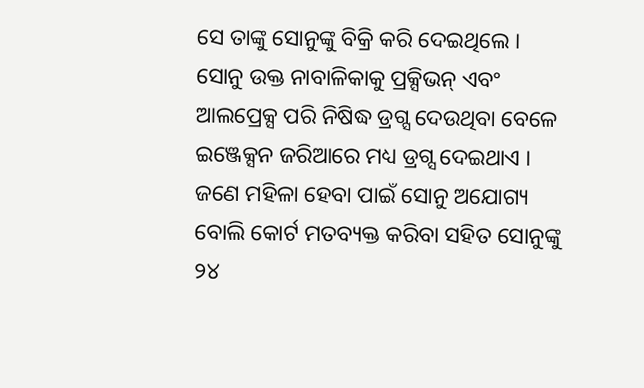ସେ ତାଙ୍କୁ ସୋନୁଙ୍କୁ ବିକ୍ରି କରି ଦେଇଥିଲେ । ସୋନୁ ଉକ୍ତ ନାବାଳିକାକୁ ପ୍ରକ୍ସିଭନ୍ ଏବଂ ଆଲପ୍ରେକ୍ସ ପରି ନିଷିଦ୍ଧ ଡ୍ରଗ୍ସ ଦେଉଥିବା ବେଳେ ଇଞ୍ଜେକ୍ସନ ଜରିଆରେ ମଧ୍ୟ ଡ୍ରଗ୍ସ ଦେଇଥାଏ । ଜଣେ ମହିଳା ହେବା ପାଇଁ ସୋନୁ ଅଯୋଗ୍ୟ ବୋଲି କୋର୍ଟ ମତବ୍ୟକ୍ତ କରିବା ସହିତ ସୋନୁଙ୍କୁ ୨୪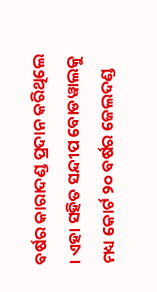ବର୍ଷର କାରାଦଣ୍ଡ ପ୍ରଦାନ କରିଥିଲେ । ଏହା ସହିତ ସନ୍ଦୀପ ବୋଡୱାଲକୁ ମଧ୍ୟ କୋର୍ଟ ୨୦ ବର୍ଷର ଜେଲଦଣ୍ଡ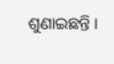ଶୁଣାଇଛନ୍ତି ।